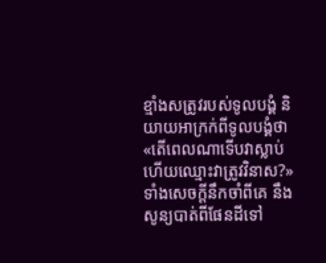ខ្មាំងសត្រូវរបស់ទូលបង្គំ និយាយអាក្រក់ពីទូលបង្គំថា «តើពេលណាទើបវាស្លាប់ ហើយឈ្មោះវាត្រូវវិនាស?»
ទាំងសេចក្ដីនឹកចាំពីគេ នឹងសូន្យបាត់ពីផែនដីទៅ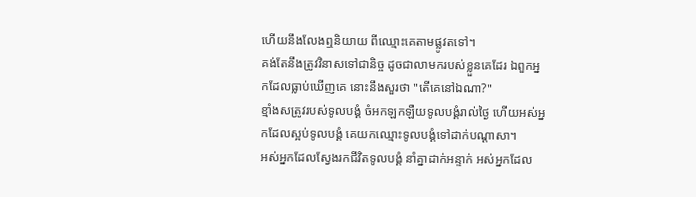ហើយនឹងលែងឮនិយាយ ពីឈ្មោះគេតាមផ្លូវតទៅ។
គង់តែនឹងត្រូវវិនាសទៅជានិច្ច ដូចជាលាមករបស់ខ្លួនគេដែរ ឯពួកអ្នកដែលធ្លាប់ឃើញគេ នោះនឹងសួរថា "តើគេនៅឯណា?"
ខ្មាំងសត្រូវរបស់ទូលបង្គំ ចំអកឡកឡឺយទូលបង្គំរាល់ថ្ងៃ ហើយអស់អ្នកដែលស្អប់ទូលបង្គំ គេយកឈ្មោះទូលបង្គំទៅដាក់បណ្ដាសា។
អស់អ្នកដែលស្វែងរកជីវិតទូលបង្គំ នាំគ្នាដាក់អន្ទាក់ អស់អ្នកដែល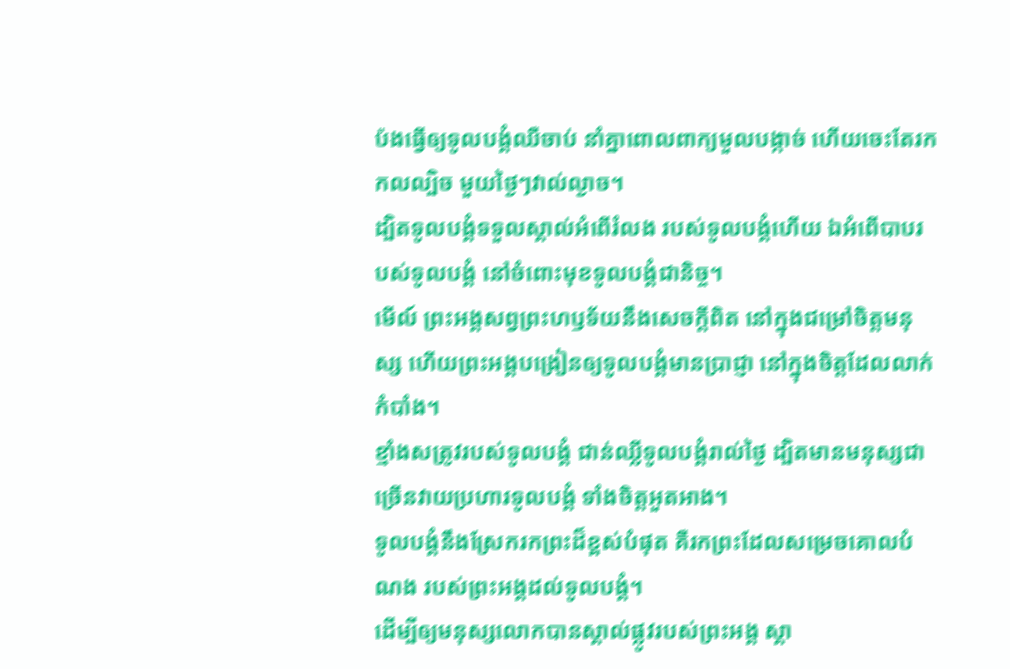ប៉ងធ្វើឲ្យទូលបង្គំឈឺចាប់ នាំគ្នាពោលពាក្យមួលបង្កាច់ ហើយចេះតែរកកលល្បិច មួយថ្ងៃៗវាល់ល្ងាច។
ដ្បិតទូលបង្គំទទួលស្គាល់អំពើរំលង របស់ទូលបង្គំហើយ ឯអំពើបាបរបស់ទូលបង្គំ នៅចំពោះមុខទូលបង្គំជានិច្ច។
មើល៍ ព្រះអង្គសព្វព្រះហឫទ័យនឹងសេចក្ដីពិត នៅក្នុងជម្រៅចិត្តមនុស្ស ហើយព្រះអង្គបង្រៀនឲ្យទូលបង្គំមានប្រាជ្ញា នៅក្នុងចិត្តដែលលាក់កំបាំង។
ខ្មាំងសត្រូវរបស់ទូលបង្គំ ជាន់ឈ្លីទូលបង្គំរាល់ថ្ងៃ ដ្បិតមានមនុស្សជាច្រើនវាយប្រហារទូលបង្គំ ទាំងចិត្តអួតអាង។
ទូលបង្គំនឹងស្រែករកព្រះដ៏ខ្ពស់បំផុត គឺរកព្រះដែលសម្រេចគោលបំណង របស់ព្រះអង្គដល់ទូលបង្គំ។
ដើម្បីឲ្យមនុស្សលោកបានស្គាល់ផ្លូវរបស់ព្រះអង្គ ស្គា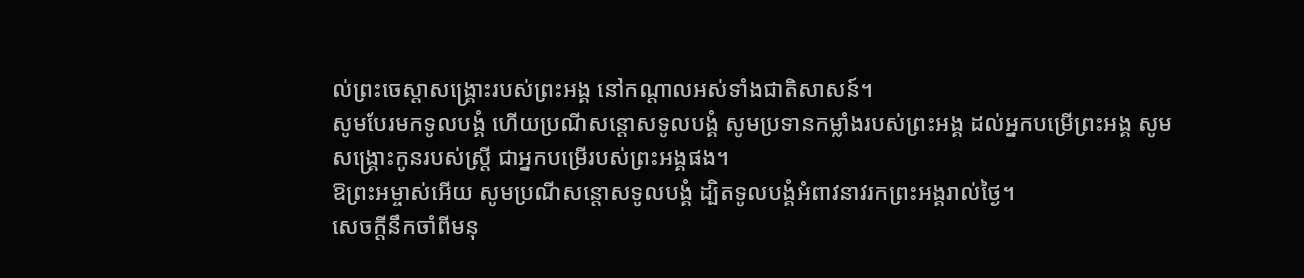ល់ព្រះចេស្ដាសង្គ្រោះរបស់ព្រះអង្គ នៅកណ្ដាលអស់ទាំងជាតិសាសន៍។
សូមបែរមកទូលបង្គំ ហើយប្រណីសន្ដោសទូលបង្គំ សូមប្រទានកម្លាំងរបស់ព្រះអង្គ ដល់អ្នកបម្រើព្រះអង្គ សូមសង្គ្រោះកូនរបស់ស្ត្រី ជាអ្នកបម្រើរបស់ព្រះអង្គផង។
ឱព្រះអម្ចាស់អើយ សូមប្រណីសន្ដោសទូលបង្គំ ដ្បិតទូលបង្គំអំពាវនាវរកព្រះអង្គរាល់ថ្ងៃ។
សេចក្ដីនឹកចាំពីមនុ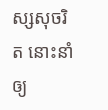ស្សសុចរិត នោះនាំឲ្យ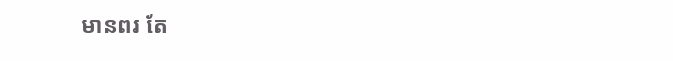មានពរ តែ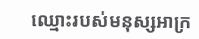ឈ្មោះរបស់មនុស្សអាក្រ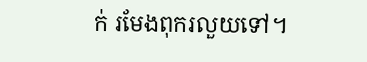ក់ រមែងពុករលួយទៅ។